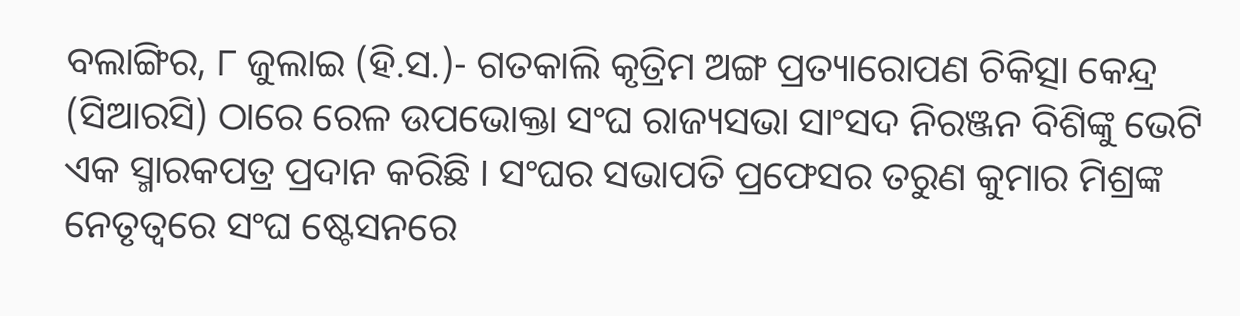ବଲାଙ୍ଗିର, ୮ ଜୁଲାଇ (ହି.ସ.)- ଗତକାଲି କୃତ୍ରିମ ଅଙ୍ଗ ପ୍ରତ୍ୟାରୋପଣ ଚିକିତ୍ସା କେନ୍ଦ୍ର (ସିଆରସି) ଠାରେ ରେଳ ଉପଭୋକ୍ତା ସଂଘ ରାଜ୍ୟସଭା ସାଂସଦ ନିରଞ୍ଜନ ବିଶିଙ୍କୁ ଭେଟି ଏକ ସ୍ମାରକପତ୍ର ପ୍ରଦାନ କରିଛି । ସଂଘର ସଭାପତି ପ୍ରଫେସର ତରୁଣ କୁମାର ମିଶ୍ରଙ୍କ ନେତୃତ୍ୱରେ ସଂଘ ଷ୍ଟେସନରେ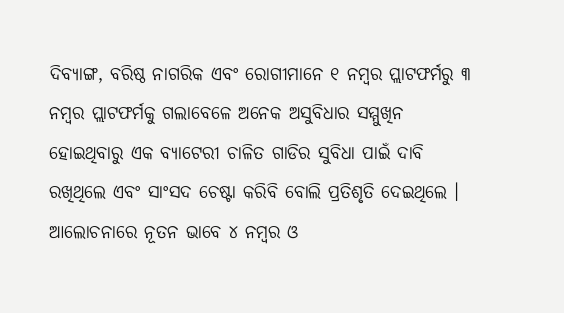ଦିବ୍ୟାଙ୍ଗ, ବରିଷ୍ଠ ନାଗରିକ ଏବଂ ରୋଗୀମାନେ ୧ ନମ୍ବର ପ୍ଲାଟଫର୍ମରୁ ୩ ନମ୍ବର ପ୍ଲାଟଫର୍ମକୁ ଗଲାବେଳେ ଅନେକ ଅସୁବିଧାର ସମ୍ମୁଖିନ ହୋଇଥିବାରୁ ଏକ ବ୍ୟାଟେରୀ ଚାଳିତ ଗାଡିର ସୁବିଧା ପାଇଁ ଦାବି ରଖିଥିଲେ ଏବଂ ସାଂସଦ ଚେଷ୍ଟା କରିବି ବୋଲି ପ୍ରତିଶୃତି ଦେଇଥିଲେ । ଆଲୋଚନାରେ ନୂତନ ଭାବେ ୪ ନମ୍ବର ଓ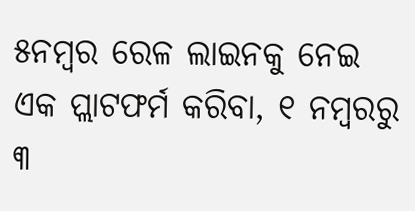୫ନମ୍ବର ରେଳ ଲାଇନକୁ ନେଇ ଏକ ପ୍ଲାଟଫର୍ମ କରିବା, ୧ ନମ୍ବରରୁ ୩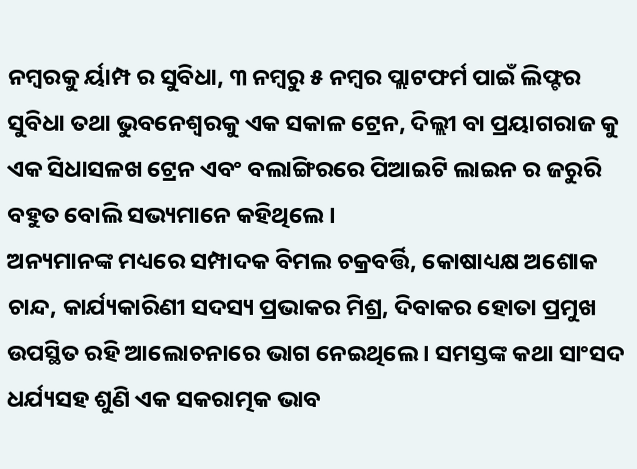ନମ୍ବରକୁ ର୍ୟାମ୍ପ ର ସୁବିଧା, ୩ ନମ୍ବରୁ ୫ ନମ୍ବର ପ୍ଲାଟଫର୍ମ ପାଇଁ ଲିଫ୍ଟର ସୁବିଧା ତଥା ଭୁବନେଶ୍ୱରକୁ ଏକ ସକାଳ ଟ୍ରେନ, ଦିଲ୍ଲୀ ବା ପ୍ରୟାଗରାଜ କୁ ଏକ ସିଧାସଳଖ ଟ୍ରେନ ଏବଂ ବଲାଙ୍ଗିରରେ ପିଆଇଟି ଲାଇନ ର ଜରୁରି ବହୁତ ବୋଲି ସଭ୍ୟମାନେ କହିଥିଲେ ।
ଅନ୍ୟମାନଙ୍କ ମଧ୍ୟରେ ସମ୍ପାଦକ ବିମଲ ଚକ୍ରବର୍ତ୍ତି, କୋଷାଧ୍ୟକ୍ଷ ଅଶୋକ ଚାନ୍ଦ, କାର୍ଯ୍ୟକାରିଣୀ ସଦସ୍ୟ ପ୍ରଭାକର ମିଶ୍ର, ଦିବାକର ହୋତା ପ୍ରମୁଖ ଉପସ୍ଥିତ ରହି ଆଲୋଚନାରେ ଭାଗ ନେଇଥିଲେ । ସମସ୍ତଙ୍କ କଥା ସାଂସଦ ଧର୍ଯ୍ୟସହ ଶୁଣି ଏକ ସକରାତ୍ମକ ଭାବ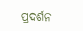ପ୍ରଦର୍ଶନ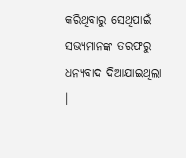କରିଥିବାରୁ ସେଥିପାଇଁ ସଭ୍ୟମାନଙ୍କ ତରଫରୁ ଧନ୍ୟବାଦ ଦିଆଯାଇଥିଲା ।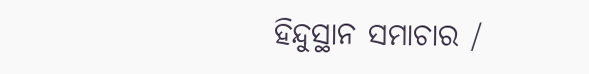ହିନ୍ଦୁସ୍ଥାନ ସମାଚାର /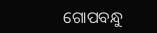ଗୋପବନ୍ଧୁ